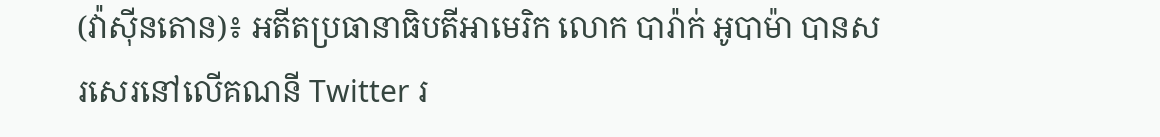(វ៉ាស៊ីនតោន)៖ អតីតប្រធានាធិបតីអាមេរិក លោក បារ៉ាក់ អូបាម៉ា បានសរសេរនៅលើគណនី Twitter រ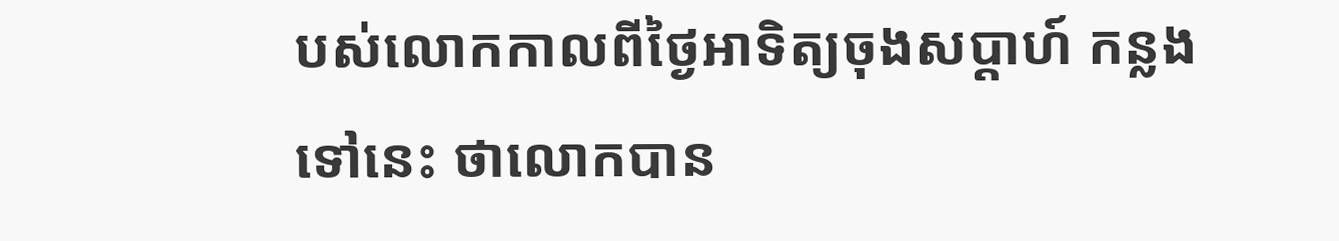បស់លោកកាលពីថ្ងៃអាទិត្យចុងសប្តាហ៍ កន្លងទៅនេះ ថាលោកបាន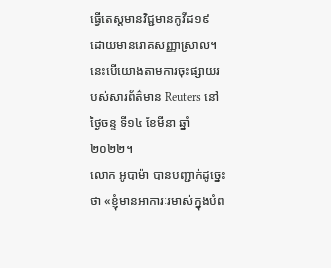ធ្វើតេស្តមានវិជ្ជមានកូវីដ១៩ ដោយមានរោគសញ្ញាស្រាល។ នេះបើយោងតាមការចុះផ្សាយរបស់សារព័ត៌មាន Reuters នៅថ្ងៃចន្ទ ទី១៤ ខែមីនា ឆ្នាំ២០២២។
លោក អូបាម៉ា បានបញ្ជាក់ដូច្នេះថា «ខ្ញុំមានអាការៈរមាស់ក្នុងបំព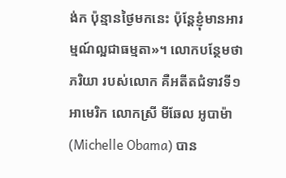ង់ក ប៉ុន្មានថ្ងៃមកនេះ ប៉ុន្តែខ្ញុំមានអារម្មណ៍ល្អជាធម្មតា»។ លោកបន្ថែមថាភរិយា របស់លោក គឺអតីតជំទាវទី១ អាមេរិក លោកស្រី មីឆែល អូបាម៉ា (Michelle Obama) បាន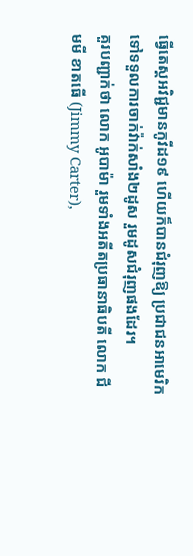ធ្វើតេស្តអវិជ្ជមានកូវីដ១៩ ហើយក៏បានជំរុញឱ្យ ប្រជាជនអាមេរិកទៅទទួលការចាក់វ៉ាក់សាំង២ដូស រួមដូសជំរុញផងដែរ។
គួរបញ្ជាក់ថា លោក អូបាម៉ា រួមទាំងអតីតប្រធានាធិបតី លោក ជីមមី ខាតធើ (Jimmy Carter),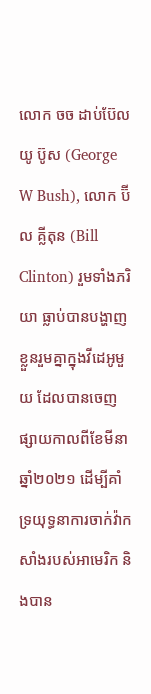លោក ចច ដាប់ប៊ែលយូ ប៊ូស (George W Bush), លោក ប៊ីល គ្លីតុន (Bill Clinton) រួមទាំងភរិយា ធ្លាប់បានបង្ហាញខ្លួនរួមគ្នាក្នុងវីដេអូមួយ ដែលបានចេញផ្សាយកាលពីខែមីនា ឆ្នាំ២០២១ ដើម្បីគាំទ្រយុទ្ធនាការចាក់វ៉ាកសាំងរបស់អាមេរិក និងបាន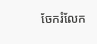ចែករំលែក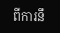ពីការនឹ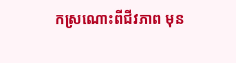កស្រណោះពីជីវភាព មុន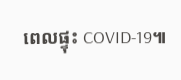ពេលផ្ទុះ COVID-19៕